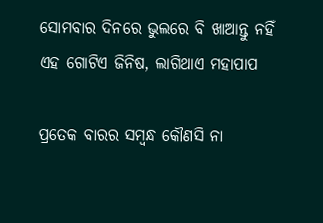ସୋମବାର ଦିନରେ ଭୁଲରେ ବି ଖାଆନ୍ତୁ ନହିଁ ଏହ ଗୋଟିଏ ଜିନିଷ, ଲାଗିଥାଏ ମହାପାପ

ପ୍ରତେକ ବାରର ସମ୍ବନ୍ଧ କୌଣସି ନା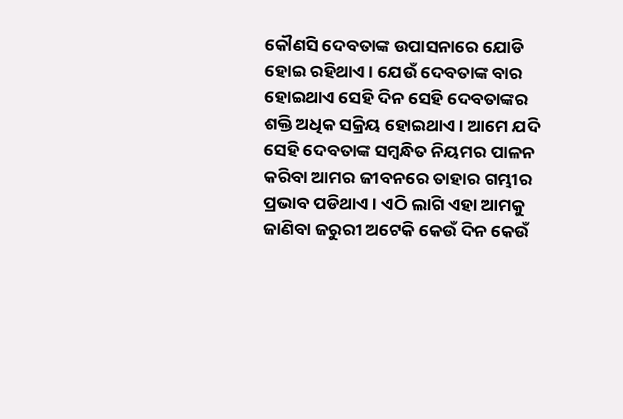କୌଣସି ଦେବତାଙ୍କ ଉପାସନାରେ ଯୋଡି ହୋଇ ରହିଥାଏ । ଯେଉଁ ଦେବତାଙ୍କ ବାର ହୋଇଥାଏ ସେହି ଦିନ ସେହି ଦେବତାଙ୍କର ଶକ୍ତି ଅଧିକ ସକ୍ରିୟ ହୋଇଥାଏ । ଆମେ ଯଦି ସେହି ଦେବତାଙ୍କ ସମ୍ବନ୍ଧିତ ନିୟମର ପାଳନ କରିବା ଆମର ଜୀବନରେ ତାହାର ଗମ୍ଭୀର ପ୍ରଭାବ ପଡିଥାଏ । ଏଠି ଲାଗି ଏହା ଆମକୁ ଜାଣିବା ଜରୁରୀ ଅଟେକି କେଉଁ ଦିନ କେଉଁ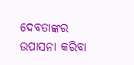ଦେବତାଙ୍କର ଉପାସନା କରିବା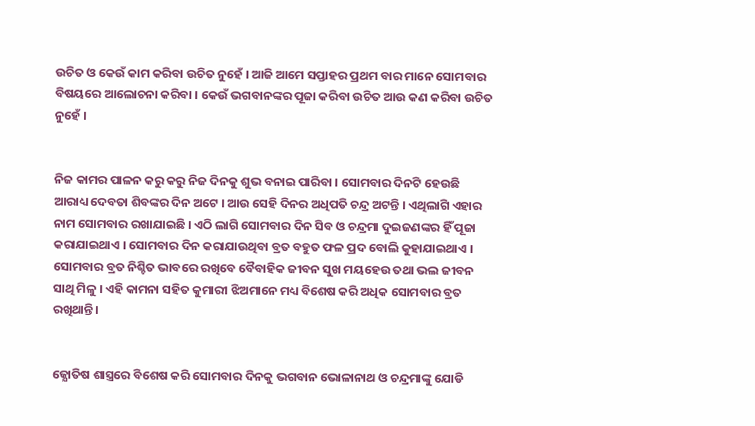ଉଚିତ ଓ କେଉଁ କାମ କରିବା ଉଚିତ ନୁହେଁ । ଆଜି ଆମେ ସପ୍ତାହର ପ୍ରଥମ ବାର ମାନେ ସୋମବାର ବିଷୟରେ ଆଲୋଚନା କରିବା । କେଉଁ ଭଗବାନଙ୍କର ପୂଜା କରିବା ଉଚିତ ଆଉ କଣ କରିବା ଉଚିତ ନୁହେଁ ।


ନିଜ କାମର ପାଳନ କରୁ କରୁ ନିଜ ଦିନକୁ ଶୁଭ ବନାଇ ପାରିବା । ସୋମବାର ଦିନଟି ହେଉଛି ଆରାଧ୍ୟ ଦେବତା ଶିବଙ୍କର ଦିନ ଅଟେ । ଆଉ ସେହି ଦିନର ଅଧିପତି ଚନ୍ଦ୍ର ଅଟନ୍ତି । ଏଥିଲାଗି ଏହାର ନାମ ସୋମବାର ରଖାଯାଇଛି । ଏଠି ଲାଗି ସୋମବାର ଦିନ ସିବ ଓ ଚନ୍ଦ୍ରମା ଦୁଇଜଣଙ୍କର ହିଁ ପୂଜା କରାଯାଇଥାଏ । ସୋମବାର ଦିନ କରାଯାଉଥିବା ବ୍ରତ ବହୁତ ଫଳ ପ୍ରଦ ବୋଲି କୁହାଯାଇଥାଏ । ସୋମବାର ବ୍ରତ ନିଶ୍ଚିତ ଭାବରେ ରଖିବେ ବୈବାହିକ ଜୀବନ ସୁଖ ମୟହେଉ ତଥା ଭଲ ଜୀବନ ସାଥି ମିଳୁ । ଏହି କାମନା ସହିତ କୁମାରୀ ଝିଅମାନେ ମଧ୍ୟ ବିଶେଷ କରି ଅଧିକ ସୋମବାର ବ୍ରତ ରଖିଥାନ୍ତି ।


ଜ୍ଯୋତିଷ ଶାସ୍ତ୍ରରେ ବିଶେଷ କରି ସୋମବାର ଦିନକୁ ଭଗବାନ ଭୋଳାନାଥ ଓ ଚନ୍ଦ୍ରମାଙ୍କୁ ଯୋଡି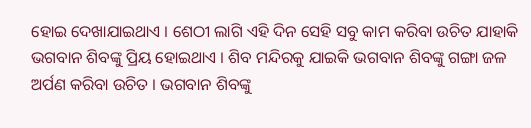ହୋଇ ଦେଖାଯାଇଥାଏ । ଶେଠୀ ଲାଗି ଏହି ଦିନ ସେହି ସବୁ କାମ କରିବା ଉଚିତ ଯାହାକି ଭଗବାନ ଶିବଙ୍କୁ ପ୍ରିୟ ହୋଇଥାଏ । ଶିବ ମନ୍ଦିରକୁ ଯାଇକି ଭଗବାନ ଶିବଙ୍କୁ ଗଙ୍ଗା ଜଳ ଅର୍ପଣ କରିବା ଉଚିତ । ଭଗବାନ ଶିବଙ୍କୁ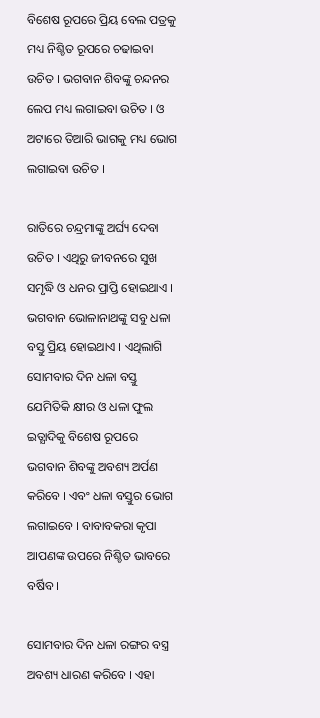ବିଶେଷ ରୂପରେ ପ୍ରିୟ ବେଲ ପତ୍ରକୁ ମଧ୍ୟ ନିଶ୍ଚିତ ରୂପରେ ଚଢାଇବା ଉଚିତ । ଭଗବାନ ଶିବଙ୍କୁ ଚନ୍ଦନର ଲେପ ମଧ୍ୟ ଲଗାଇବା ଉଚିତ । ଓ ଅଟାରେ ତିଆରି ଭାଗକୁ ମଧ୍ୟ ଭୋଗ ଲଗାଇବା ଉଚିତ ।

ରାତିରେ ଚନ୍ଦ୍ରମାଙ୍କୁ ଅର୍ଘ୍ୟ ଦେବା ଉଚିତ । ଏଥିରୁ ଜୀବନରେ ସୁଖ ସମୃଦ୍ଧି ଓ ଧନର ପ୍ରାପ୍ତି ହୋଇଥାଏ । ଭଗବାନ ଭୋଳାନାଥଙ୍କୁ ସବୁ ଧଳା ବସ୍ତୁ ପ୍ରିୟ ହୋଇଥାଏ । ଏଥିଲାଗି ସୋମବାର ଦିନ ଧଳା ବସ୍ତୁ ଯେମିତିକି କ୍ଷୀର ଓ ଧଳା ଫୁଲ ଇତ୍ଯାଦିକୁ ବିଶେଷ ରୂପରେ ଭଗବାନ ଶିବଙ୍କୁ ଅବଶ୍ୟ ଅର୍ପଣ କରିବେ । ଏବଂ ଧଳା ବସ୍ତୁର ଭୋଗ ଲଗାଇବେ । ବାବାବକରା କୃପା ଆପଣଙ୍କ ଉପରେ ନିଶ୍ଚିତ ଭାବରେ ବର୍ଷିବ ।

ସୋମବାର ଦିନ ଧଳା ରଙ୍ଗର ବସ୍ତ୍ର ଅବଶ୍ୟ ଧାରଣ କରିବେ । ଏହା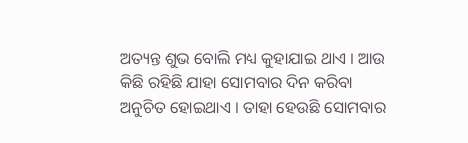ଅତ୍ୟନ୍ତ ଶୁଭ ବୋଲି ମଧ୍ୟ କୁହାଯାଇ ଥାଏ । ଆଉ କିଛି ରହିଛି ଯାହା ସୋମବାର ଦିନ କରିବା ଅନୁଚିତ ହୋଇଥାଏ । ତାହା ହେଉଛି ସୋମବାର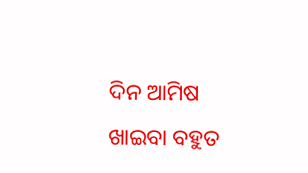ଦିନ ଆମିଷ ଖାଇବା ବହୁତ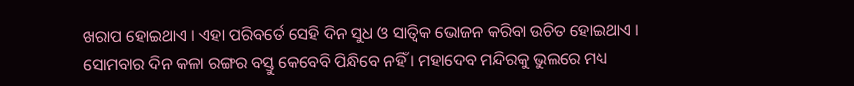ଖରାପ ହୋଇଥାଏ । ଏହା ପରିବର୍ତେ ସେହି ଦିନ ସୁଧ ଓ ସାତ୍ଵିକ ଭୋଜନ କରିବା ଉଚିତ ହୋଇଥାଏ । ସୋମବାର ଦିନ କଳା ରଙ୍ଗର ବସ୍ତୁ କେବେବି ପିନ୍ଧିବେ ନହିଁ । ମହାଦେବ ମନ୍ଦିରକୁ ଭୁଲରେ ମଧ୍ୟ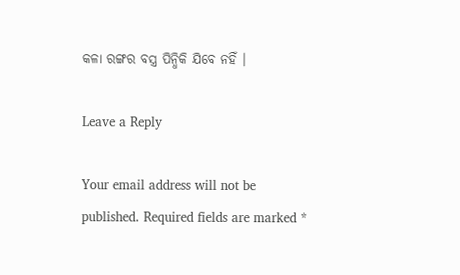କଳା ରଙ୍ଗର ବସ୍ତ୍ର ପିନ୍ଧିକି ଯିବେ ନହିଁ ।

Leave a Reply

Your email address will not be published. Required fields are marked *